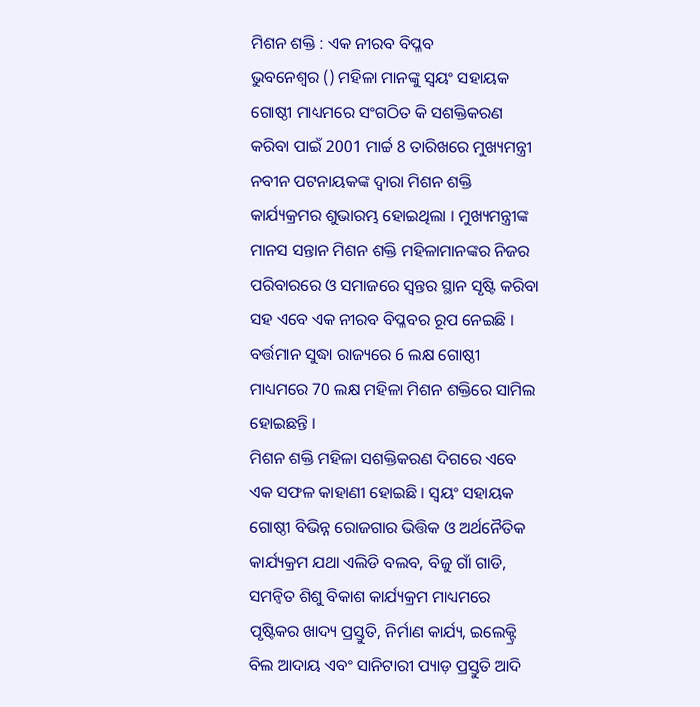ମିଶନ ଶକ୍ତି : ଏକ ନୀରବ ବିପ୍ଳବ
ଭୁବନେଶ୍ୱର () ମହିଳା ମାନଙ୍କୁ ସ୍ୱୟଂ ସହାୟକ ଗୋଷ୍ଠୀ ମାଧ୍ୟମରେ ସଂଗଠିତ କି ସଶକ୍ତିକରଣ କରିବା ପାଇଁ 2001 ମାର୍ଚ୍ଚ 8 ତାରିଖରେ ମୁଖ୍ୟମନ୍ତ୍ରୀ ନବୀନ ପଟନାୟକଙ୍କ ଦ୍ଵାରା ମିଶନ ଶକ୍ତି କାର୍ଯ୍ୟକ୍ରମର ଶୁଭାରମ୍ଭ ହୋଇଥିଲା । ମୁଖ୍ୟମନ୍ତ୍ରୀଙ୍କ ମାନସ ସନ୍ତାନ ମିଶନ ଶକ୍ତି ମହିଳାମାନଙ୍କର ନିଜର ପରିବାରରେ ଓ ସମାଜରେ ସ୍ୱନ୍ତର ସ୍ଥାନ ସୃଷ୍ଟି କରିବା ସହ ଏବେ ଏକ ନୀରବ ବିପ୍ଳବର ରୂପ ନେଇଛି । ବର୍ତ୍ତମାନ ସୁଦ୍ଧା ରାଜ୍ୟରେ 6 ଲକ୍ଷ ଗୋଷ୍ଠୀ ମାଧ୍ୟମରେ 70 ଲକ୍ଷ ମହିଳା ମିଶନ ଶକ୍ତିରେ ସାମିଲ ହୋଇଛନ୍ତି ।
ମିଶନ ଶକ୍ତି ମହିଳା ସଶକ୍ତିକରଣ ଦିଗରେ ଏବେ ଏକ ସଫଳ କାହାଣୀ ହୋଇଛି । ସ୍ୱୟଂ ସହାୟକ ଗୋଷ୍ଠୀ ବିଭିନ୍ନ ରୋଜଗାର ଭିତ୍ତିକ ଓ ଅର୍ଥନୈତିକ କାର୍ଯ୍ୟକ୍ରମ ଯଥା ଏଲିଡି ବଲବ, ବିଜୁ ଗାଁ ଗାଡି, ସମନ୍ବିତ ଶିଶୁ ବିକାଶ କାର୍ଯ୍ୟକ୍ରମ ମାଧ୍ୟମରେ ପୃଷ୍ଟିକର ଖାଦ୍ୟ ପ୍ରସ୍ତୁତି, ନିର୍ମାଣ କାର୍ଯ୍ୟ, ଇଲେକ୍ଟ୍ରି ବିଲ ଆଦାୟ ଏବଂ ସାନିଟାରୀ ପ୍ୟାଡ଼ ପ୍ରସ୍ତୁତି ଆଦି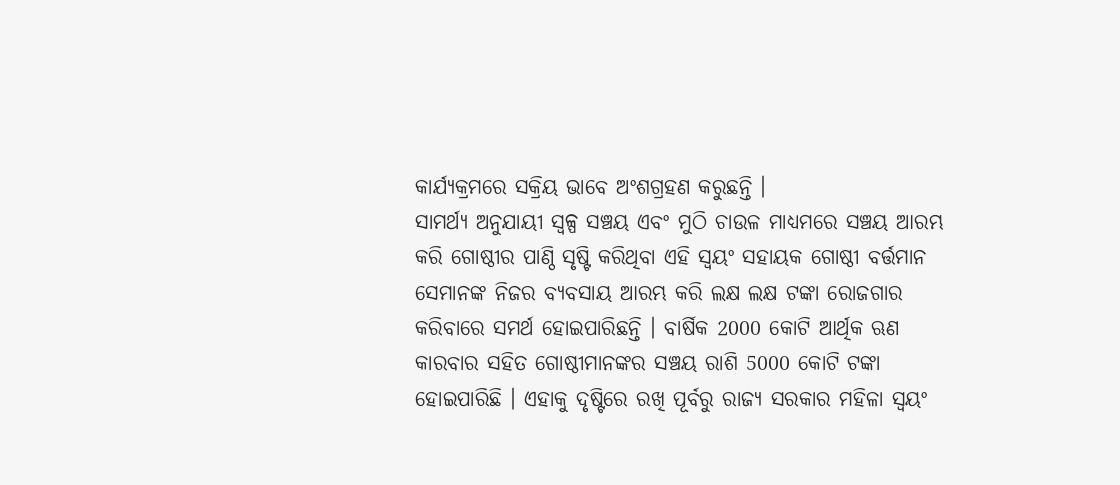କାର୍ଯ୍ୟକ୍ରମରେ ସକ୍ରିୟ ଭାବେ ଅଂଶଗ୍ରହଣ କରୁଛନ୍ତି ।
ସାମର୍ଥ୍ୟ ଅନୁଯାୟୀ ସ୍ୱଳ୍ପ ସଞ୍ଚୟ ଏବଂ ମୁଠି ଚାଉଳ ମାଧ୍ୟମରେ ସଞ୍ଚୟ ଆରମ୍ଭ କରି ଗୋଷ୍ଠୀର ପାଣ୍ଠି ସୃଷ୍ଟି କରିଥିବା ଏହି ସ୍ୱୟଂ ସହାୟକ ଗୋଷ୍ଠୀ ବର୍ତ୍ତମାନ ସେମାନଙ୍କ ନିଜର ବ୍ୟବସାୟ ଆରମ୍ଭ କରି ଲକ୍ଷ ଲକ୍ଷ ଟଙ୍କା ରୋଜଗାର କରିବାରେ ସମର୍ଥ ହୋଇପାରିଛନ୍ତି । ବାର୍ଷିକ 2000 କୋଟି ଆର୍ଥିକ ଋଣ କାରବାର ସହିତ ଗୋଷ୍ଠୀମାନଙ୍କର ସଞ୍ଚୟ ରାଶି 5000 କୋଟି ଟଙ୍କା ହୋଇପାରିଛି । ଏହାକୁ ଦୃଷ୍ଟିରେ ରଖି ପୂର୍ବରୁ ରାଜ୍ୟ ସରକାର ମହିଳା ସ୍ୱୟଂ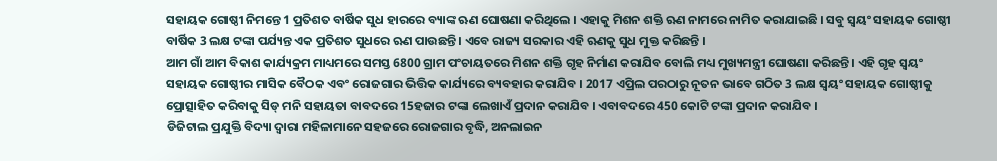ସହାୟକ ଗୋଷ୍ଠୀ ନିମନ୍ତେ 1 ପ୍ରତିଶତ ବାର୍ଷିକ ସୁଧ ହାରରେ ବ୍ୟାଙ୍କ ଋଣ ଘୋଷଣା କରିଥିଲେ । ଏହାକୁ ମିଶନ ଶକ୍ତି ଋଣ ନାମରେ ନାମିତ କରାଯାଇଛି । ସବୁ ସ୍ୱୟଂ ସହାୟକ ଗୋଷ୍ଠୀ ବାର୍ଷିକ 3 ଲକ୍ଷ ଟଙ୍କା ପର୍ଯ୍ୟନ୍ତ ଏକ ପ୍ରତିଶତ ସୁଧରେ ଋଣ ପାଉଛନ୍ତି । ଏବେ ରାଜ୍ୟ ସରକାର ଏହି ଋଣକୁ ସୁଧ ମୁକ୍ତ କରିଛନ୍ତି ।
ଆମ ଗାଁ ଆମ ବିକାଶ କାର୍ଯ୍ୟକ୍ରମ ମାଧ୍ୟମରେ ସମସ୍ତ 6800 ଗ୍ରାମ ପଂଚାୟତରେ ମିଶନ ଶକ୍ତି ଗୃହ ନିର୍ମାଣ କରାଯିବ ବୋଲି ମଧ୍ୟ ମୁଖ୍ୟମନ୍ତ୍ରୀ ଘୋଷଣା କରିଛନ୍ତି । ଏହି ଗୃହ ସ୍ୱୟଂ ସହାୟକ ଗୋଷ୍ଠୀର ମାସିକ ବୈଠକ ଏବଂ ରୋଜଗାର ଭିତ୍ତିକ କାର୍ଯ୍ୟରେ ବ୍ୟବହାର କରାଯିବ । 2017 ଏପ୍ରିଲ ପରଠାରୁ ନୂତନ ଭାବେ ଗଠିତ 3 ଲକ୍ଷ ସ୍ୱୟଂ ସହାୟକ ଗୋଷ୍ଠୀକୁ ପ୍ରୋତ୍ସାହିତ କରିବାକୁ ସିଡ୍ ମନି ସହାୟତା ବାବଦରେ 15ହଜାର ଟଙ୍କା ଲେଖାଏଁ ପ୍ରଦାନ କରାଯିବ । ଏବାବଦରେ 450 କୋଟି ଟଙ୍କା ପ୍ରଦାନ କରାଯିବ ।
ଡିଜିଟାଲ ପ୍ରଯୁକ୍ତି ବିଦ୍ୟା ଦ୍ବାରା ମହିଳାମାନେ ସହଜରେ ରୋଜଗାର ବୃଦ୍ଧି, ଅନଲାଇନ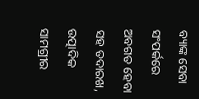ବ୍ୟାଙ୍କ ସେବା ସଂପର୍କରେ ଅବଗତ ହେବା ସହ ତଦାରଖ, ଉତ୍ପାଦିକ ସାମଗ୍ରୀର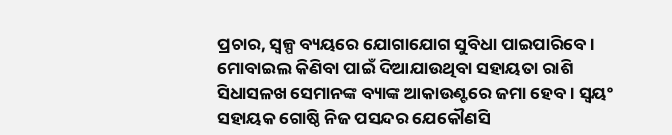ପ୍ରଚାର, ସ୍ବଳ୍ପ ବ୍ୟୟରେ ଯୋଗାଯୋଗ ସୁବିଧା ପାଇପାରିବେ । ମୋବାଇଲ କିଣିବା ପାଇଁ ଦିଆଯାଉଥିବା ସହାୟତା ରାଶି ସିଧାସଳଖ ସେମାନଙ୍କ ବ୍ୟାଙ୍କ ଆକାଉଣ୍ଟରେ ଜମା ହେବ । ସ୍ବୟଂ ସହାୟକ ଗୋଷ୍ଠି ନିଜ ପସନ୍ଦର ଯେକୌଣସି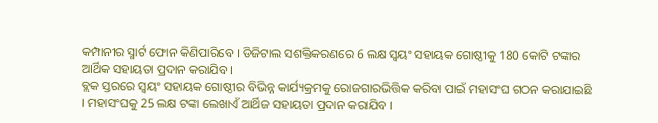କମ୍ପାନୀର ସ୍ମାର୍ଟ ଫୋନ କିଣିପାରିବେ । ଡିଜିଟାଲ ସଶକ୍ତିକରଣରେ 6 ଲକ୍ଷ ସ୍ୱୟଂ ସହାୟକ ଗୋଷ୍ଠୀକୁ 180 କୋଟି ଟଙ୍କାର ଆର୍ଥିକ ସହାୟତା ପ୍ରଦାନ କରାଯିବ ।
ବ୍ଲକ ସ୍ତରରେ ସ୍ୱୟଂ ସହାୟକ ଗୋଷ୍ଠୀର ବିଭିନ୍ନ କାର୍ଯ୍ୟକ୍ରମକୁ ରୋଜଗାରଭିତ୍ତିକ କରିବା ପାଇଁ ମହାସଂଘ ଗଠନ କରାଯାଇଛି । ମହାସଂଘକୁ 25 ଲକ୍ଷ ଟଙ୍କା ଲେଖାଏଁ ଆର୍ଥିଜ ସହାୟତା ପ୍ରଦାନ କରାଯିବ ।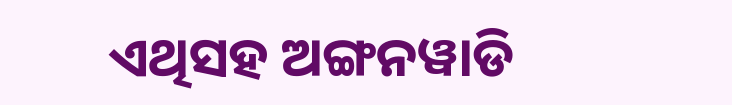ଏଥିସହ ଅଙ୍ଗନୱାଡି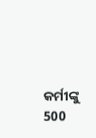କର୍ମୀଙ୍କୁ 500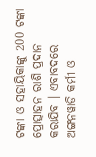ଟଙ୍କା ଓ ସହାୟିକାଙ୍କୁ 200 ଟଙ୍କା ପ୍ରୋତ୍ସାହନ ରାଶି ପ୍ରଦାନ କରାଯିବ । ଏବାବଦରେ ଅଙ୍ଗନୱାଡି କର୍ମୀ ଓ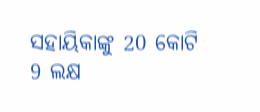ସହାୟିକାଙ୍କୁ 20 କୋଟି 9 ଲକ୍ଷ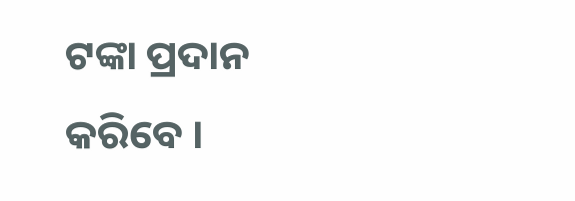ଟଙ୍କା ପ୍ରଦାନ କରିବେ ।